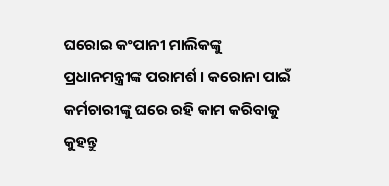ଘରୋଇ କଂପାନୀ ମାଲିକଙ୍କୁ ପ୍ରଧାନମନ୍ତ୍ରୀଙ୍କ ପରାମର୍ଶ । କରୋନା ପାଇଁ କର୍ମଚାରୀଙ୍କୁ ଘରେ ରହି କାମ କରିବାକୁ କୁହନ୍ତୁ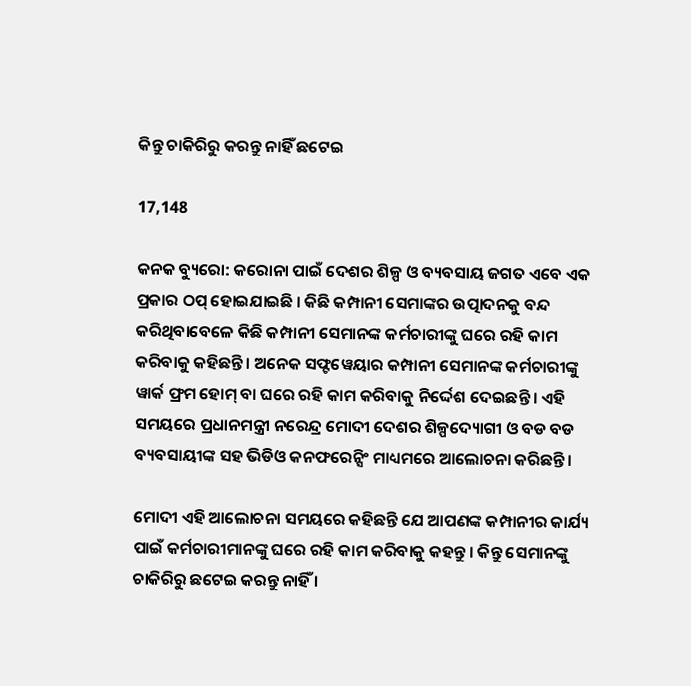କିନ୍ତୁ ଚାକିରିରୁ କରନ୍ତୁ ନାହିଁ ଛଟେଇ

17,148

କନକ ବ୍ୟୁରୋ: କରୋନା ପାଇଁ ଦେଶର ଶିଳ୍ପ ଓ ବ୍ୟବସାୟ ଜଗତ ଏବେ ଏକ ପ୍ରକାର ଠପ୍ ହୋଇଯାଇଛି । କିଛି କମ୍ପାନୀ ସେମାଙ୍କର ଉତ୍ପାଦନକୁ ବନ୍ଦ କରିଥିବାବେଳେ କିଛି କମ୍ପାନୀ ସେମାନଙ୍କ କର୍ମଚାରୀଙ୍କୁ ଘରେ ରହି କାମ କରିବାକୁ କହିଛନ୍ତି । ଅନେକ ସଫ୍ଟୱେୟାର କମ୍ପାନୀ ସେମାନଙ୍କ କର୍ମଚାରୀଙ୍କୁ ୱାର୍କ ଫ୍ରମ ହୋମ୍ ବା ଘରେ ରହି କାମ କରିବାକୁ ନିର୍ଦ୍ଦେଶ ଦେଇଛନ୍ତି । ଏହି ସମୟରେ ପ୍ରଧାନମନ୍ତ୍ରୀ ନରେନ୍ଦ୍ର ମୋଦୀ ଦେଶର ଶିଳ୍ପଦ୍ୟୋଗୀ ଓ ବଡ ବଡ ବ୍ୟବସାୟୀଙ୍କ ସହ ଭିଡିଓ କନଫରେନ୍ସିଂ ମାଧ୍ୟମରେ ଆଲୋଚନା କରିଛନ୍ତି ।

ମୋଦୀ ଏହି ଆଲୋଚନା ସମୟରେ କହିଛନ୍ତି ଯେ ଆପଣଙ୍କ କମ୍ପାନୀର କାର୍ଯ୍ୟ ପାଇଁ କର୍ମଚାରୀମାନଙ୍କୁ ଘରେ ରହି କାମ କରିବାକୁ କହନ୍ତୁ । କିନ୍ତୁ ସେମାନଙ୍କୁ ଚାକିରିରୁ ଛଟେଇ କରନ୍ତୁ ନାହିଁ ।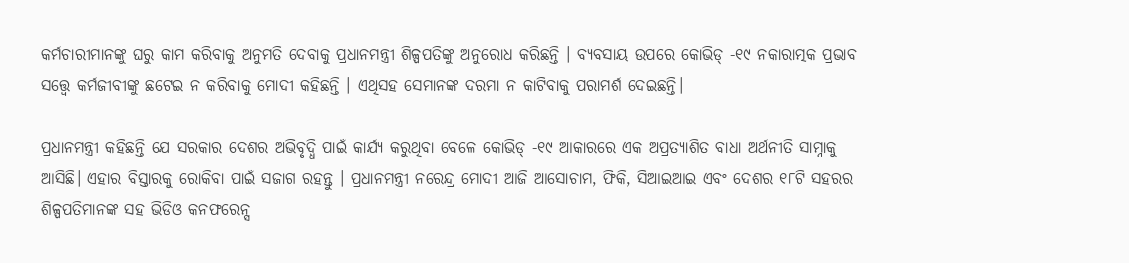କର୍ମଚାରୀମାନଙ୍କୁ ଘରୁ କାମ କରିବାକୁ ଅନୁମତି ଦେବାକୁ ପ୍ରଧାନମନ୍ତ୍ରୀ ଶିଳ୍ପପତିଙ୍କୁ ଅନୁରୋଧ କରିଛନ୍ତି । ବ୍ୟବସାୟ ଉପରେ କୋଭିଡ୍ -୧୯ ନକାରାତ୍ମକ ପ୍ରଭାବ ସତ୍ତ୍ୱେ କର୍ମଜୀବୀଙ୍କୁ ଛଟେଇ ନ କରିବାକୁ ମୋଦୀ କହିଛନ୍ତି । ଏଥିସହ ସେମାନଙ୍କ ଦରମା ନ କାଟିବାକୁ ପରାମର୍ଶ ଦେଇଛନ୍ତି।

ପ୍ରଧାନମନ୍ତ୍ରୀ କହିଛନ୍ତି ଯେ ସରକାର ଦେଶର ଅଭିବୃଦ୍ଧି ପାଇଁ କାର୍ଯ୍ୟ କରୁଥିବା ବେଳେ କୋଭିଡ୍ -୧୯ ଆକାରରେ ଏକ ଅପ୍ରତ୍ୟାଶିତ ବାଧା ଅର୍ଥନୀତି ସାମ୍ନାକୁ ଆସିଛି। ଏହାର ବିସ୍ତାରକୁ ରୋକିବା ପାଇଁ ସଜାଗ ରହନ୍ତୁ । ପ୍ରଧାନମନ୍ତ୍ରୀ ନରେନ୍ଦ୍ର ମୋଦୀ ଆଜି ଆସୋଚାମ, ଫିକି, ସିଆଇଆଇ ଏବଂ ଦେଶର ୧୮ଟି ସହରର ଶିଳ୍ପପତିମାନଙ୍କ ସହ ଭିଡିଓ କନଫରେନ୍ସ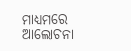ମାଧ୍ୟମରେ ଆଲୋଚନା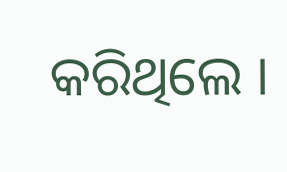କରିଥିଲେ ।